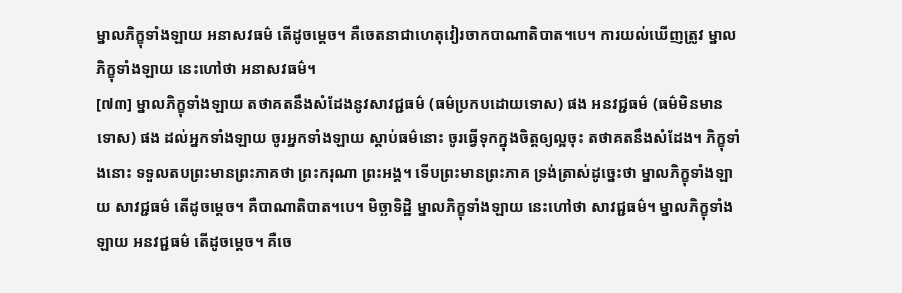ម្នាលភិក្ខុទាំងឡាយ អនាសវធម៌ តើដូចម្តេច។ គឺចេតនាជាហេតុវៀរចាកបាណាតិបាត។បេ។ ការយល់ឃើញត្រូវ ម្នាលភិក្ខុទាំងឡាយ នេះហៅថា អនាសវធម៌។
[៧៣] ម្នាលភិក្ខុទាំងឡាយ តថាគតនឹងសំដែងនូវសាវជ្ជធម៌ (ធម៌ប្រកបដោយទោស) ផង អនវជ្ជធម៌ (ធម៌មិនមានទោស) ផង ដល់អ្នកទាំងឡាយ ចូរអ្នកទាំងឡាយ ស្តាប់ធម៌នោះ ចូរធ្វើទុកក្នុងចិត្តឲ្យល្អចុះ តថាគតនឹងសំដែង។ ភិក្ខុទាំងនោះ ទទួលតបព្រះមានព្រះភាគថា ព្រះករុណា ព្រះអង្គ។ ទើបព្រះមានព្រះភាគ ទ្រង់ត្រាស់ដូច្នេះថា ម្នាលភិក្ខុទាំងឡាយ សាវជ្ជធម៌ តើដូចម្តេច។ គឺបាណាតិបាត។បេ។ មិច្ឆាទិដ្ឋិ ម្នាលភិក្ខុទាំងឡាយ នេះហៅថា សាវជ្ជធម៌។ ម្នាលភិក្ខុទាំងឡាយ អនវជ្ជធម៌ តើដូចម្តេច។ គឺចេ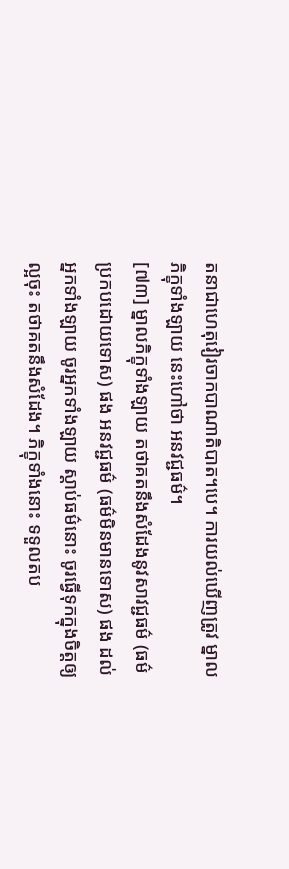តនាជាហេតុវៀរចាកបាណាតិបាត។បេ។ ការយល់ឃើញត្រូវ ម្នាលភិក្ខុទាំងឡាយ នេះហៅថា អនវជ្ជធម៌។
[៧៣] ម្នាលភិក្ខុទាំងឡាយ តថាគតនឹងសំដែងនូវសាវជ្ជធម៌ (ធម៌ប្រកបដោយទោស) ផង អនវជ្ជធម៌ (ធម៌មិនមានទោស) ផង ដល់អ្នកទាំងឡាយ ចូរអ្នកទាំងឡាយ ស្តាប់ធម៌នោះ ចូរធ្វើទុកក្នុងចិត្តឲ្យល្អចុះ តថាគតនឹងសំដែង។ ភិក្ខុទាំងនោះ ទទួលតប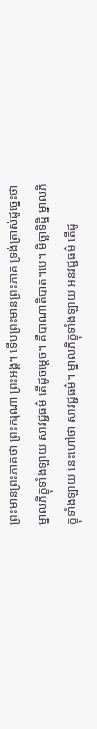ព្រះមានព្រះភាគថា ព្រះករុណា ព្រះអង្គ។ ទើបព្រះមានព្រះភាគ ទ្រង់ត្រាស់ដូច្នេះថា ម្នាលភិក្ខុទាំងឡាយ សាវជ្ជធម៌ តើដូចម្តេច។ គឺបាណាតិបាត។បេ។ មិច្ឆាទិដ្ឋិ ម្នាលភិក្ខុទាំងឡាយ នេះហៅថា សាវជ្ជធម៌។ ម្នាលភិក្ខុទាំងឡាយ អនវជ្ជធម៌ តើដូ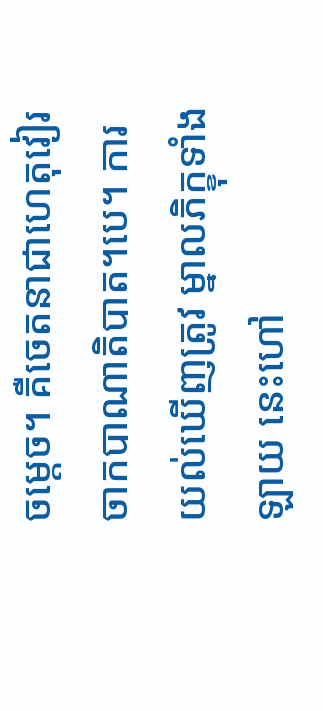ចម្តេច។ គឺចេតនាជាហេតុវៀរចាកបាណាតិបាត។បេ។ ការយល់ឃើញត្រូវ ម្នាលភិក្ខុទាំងឡាយ នេះហៅ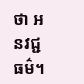ថា អនវជ្ជធម៌។